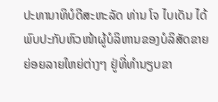ປະທານາທິບໍດີສະຫະລັດ ທ່ານ ໂຈ ໄບເດັນ ໄດ້ພົບປະກັບຫົວໜ້າຜູ້ບໍລິຫານຂອງບໍລິສັດຂາຍຍ່ອຍລາຍໃຫຍ່ຕ່າງໆ ຢູ່ທີ່ທຳນຽບຂາ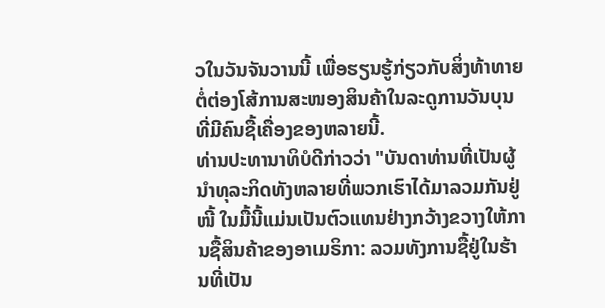ວໃນວັນຈັນວານນີ້ ເພື່ອຮຽນຮູ້ກ່ຽວກັບສິ່ງທ້າທາຍຕໍ່ຕ່ອງໂສ້ການສະໜອງສິນຄ້າໃນລະດູການວັນບຸນທີ່ມີຄົນຊື້ເຄື່ອງຂອງຫລາຍນີ້.
ທ່ານປະທານາທິບໍດີກ່າວວ່າ "ບັນດາທ່ານທີ່ເປັນຜູ້ນໍາທຸລະກິດທັງຫລາຍທີ່ພວກເຮົາໄດ້ມາລວມກັນຢູ່ໜີ້ ໃນມື້ນີ້ແມ່ນເປັນຕົວແທນຢ່າງກວ້າງຂວາງໃຫ້ການຊື້ສິນຄ້າຂອງອາເມຣິກາ: ລວມທັງການຊື້ຢູ່ໃນຮ້ານທີ່ເປັນ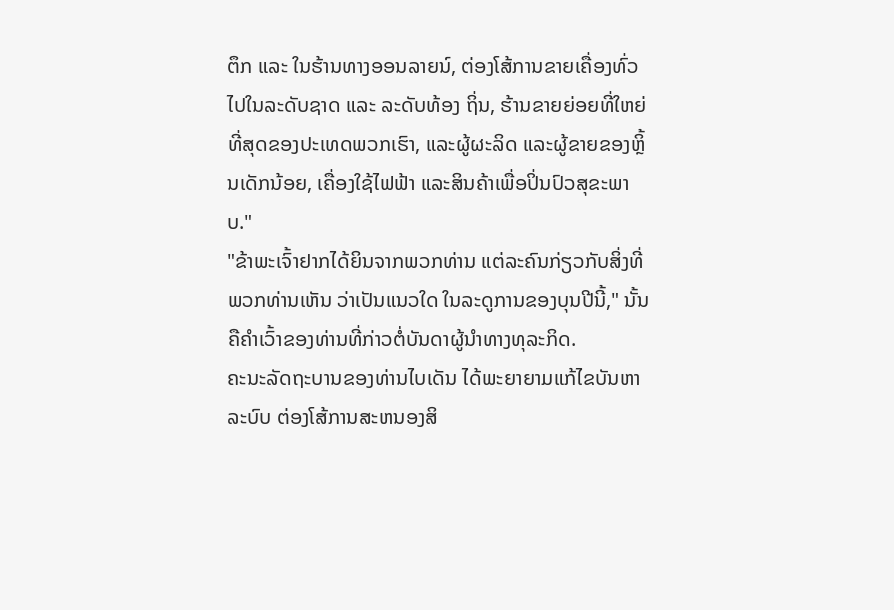ຕຶກ ແລະ ໃນຮ້ານທາງອອນລາຍນ໌, ຕ່ອງໂສ້ການຂາຍເຄື່ອງທົ່ວໄປໃນລະດັບຊາດ ແລະ ລະດັບທ້ອງ ຖິ່ນ, ຮ້ານຂາຍຍ່ອຍທີ່ໃຫຍ່ທີ່ສຸດຂອງປະເທດພວກເຮົາ, ແລະຜູ້ຜະລິດ ແລະຜູ້ຂາຍຂອງຫຼິ້ນເດັກນ້ອຍ, ເຄື່ອງໃຊ້ໄຟຟ້າ ແລະສິນຄ້າເພື່ອປິ່ນປົວສຸຂະພາບ."
"ຂ້າພະເຈົ້າຢາກໄດ້ຍິນຈາກພວກທ່ານ ແຕ່ລະຄົນກ່ຽວກັບສິ່ງທີ່ພວກທ່ານເຫັນ ວ່າເປັນແນວໃດ ໃນລະດູການຂອງບຸນປີນີ້," ນັ້ນຄືຄຳເວົ້າຂອງທ່ານທີ່ກ່າວຕໍ່ບັນດາຜູ້ນໍາທາງທຸລະກິດ.
ຄະນະລັດຖະບານຂອງທ່ານໄບເດັນ ໄດ້ພະຍາຍາມແກ້ໄຂບັນຫາລະບົບ ຕ່ອງໂສ້ການສະຫນອງສິ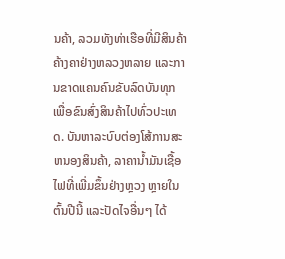ນຄ້າ, ລວມທັງທ່າເຮືອທີ່ມີສິນຄ້າຄ້າງຄາຢ່າງຫລວງຫລາຍ ແລະການຂາດແຄນຄົນຂັບລົດບັນທຸກເພື່ອຂົນສົ່ງສິນຄ້າໄປທົ່ວປະເທດ. ບັນຫາລະບົບຕ່ອງໂສ້ການສະຫນອງສິນຄ້າ, ລາຄານໍ້າມັນເຊື້ອໄຟທີ່ເພີ່ມຂຶ້ນຢ່າງຫຼວງ ຫຼາຍໃນຕົ້ນປີນີ້ ແລະປັດໄຈອື່ນໆ ໄດ້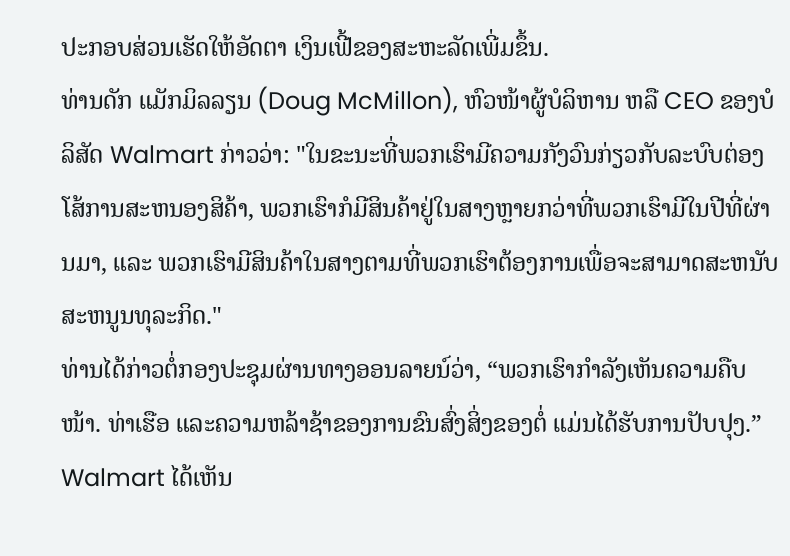ປະກອບສ່ວນເຮັດໃຫ້ອັດຕາ ເງິນເຟີ້ຂອງສະຫະລັດເພີ່ມຂຶ້ນ.
ທ່ານດັກ ແມັກມິລລຽນ (Doug McMillon), ຫົວໜ້າຜູ້ບໍລິຫານ ຫລື CEO ຂອງບໍລິສັດ Walmart ກ່າວວ່າ: "ໃນຂະນະທີ່ພວກເຮົາມີຄວາມກັງວົນກ່ຽວກັບລະບົບຕ່ອງໂສ້ການສະຫນອງສິຄ້າ, ພວກເຮົາກໍມີສິນຄ້າຢູ່ໃນສາງຫຼາຍກວ່າທີ່ພວກເຮົາມີໃນປີທີ່ຜ່ານມາ, ແລະ ພວກເຮົາມີສິນຄ້າໃນສາງຕາມທີ່ພວກເຮົາຕ້ອງການເພື່ອຈະສາມາດສະຫນັບ ສະຫນູນທຸລະກິດ."
ທ່ານໄດ້ກ່າວຕໍ່ກອງປະຊຸມຜ່ານທາງອອນລາຍນ໌ວ່າ, “ພວກເຮົາກຳລັງເຫັນຄວາມຄືບໜ້າ. ທ່າເຮືອ ແລະຄວາມຫລ້າຊ້າຂອງການຂົນສົ່ງສິ່ງຂອງຕໍ່ ແມ່ນໄດ້ຮັບການປັບປຸງ.” Walmart ໄດ້ເຫັນ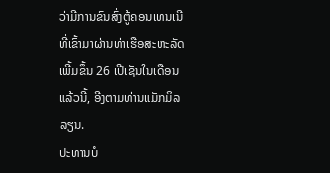ວ່າມີການຂົນສົ່ງຕູ້ຄອນເທນເນີທີ່ເຂົ້າມາຜ່ານທ່າເຮືອສະຫະລັດເພີ້ມຂຶ້ນ 26 ເປີເຊັນໃນເດືອນແລ້ວນີ້, ອີງຕາມທ່ານແມັກມິລລຽນ.
ປະທານບໍ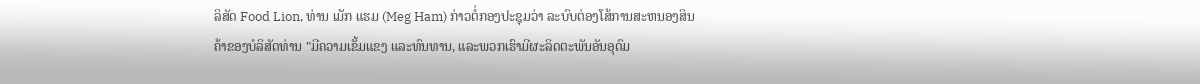ລິສັດ Food Lion, ທ່ານ ເມັກ ແຮມ (Meg Ham) ກ່າວຕໍ່ກອງປະຊຸມວ່າ ລະບົບຕ່ອງໂສ້ການສະຫນອງສິນຄ້າຂອງບໍລິສັດທ່ານ "ມີຄວາມເຂັ້ມແຂງ ແລະທົນທານ, ແລະພວກເຮົາມີຜະລິດຕະພັນອັນອຸດົມ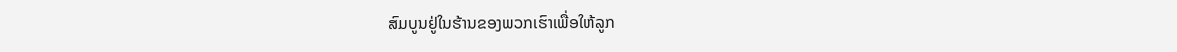ສົມບູນຢູ່ໃນຮ້ານຂອງພວກເຮົາເພື່ອໃຫ້ລູກ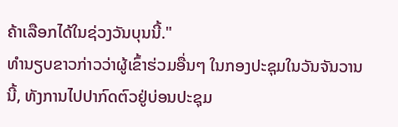ຄ້າເລືອກໄດ້ໃນຊ່ວງວັນບຸນນີ້."
ທຳນຽບຂາວກ່າວວ່າຜູ້ເຂົ້າຮ່ວມອື່ນໆ ໃນກອງປະຊຸມໃນວັນຈັນວານນີ້, ທັງການໄປປາກົດຕົວຢູ່ບ່ອນປະຊຸມ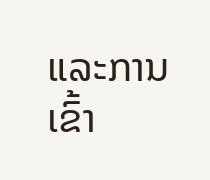ແລະການເຂົ້າ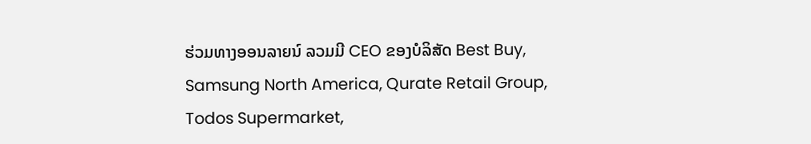ຮ່ວມທາງອອນລາຍນ໌ ລວມມີ CEO ຂອງບໍລິສັດ Best Buy, Samsung North America, Qurate Retail Group, Todos Supermarket,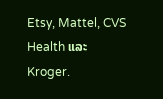Etsy, Mattel, CVS Health ແລະ Kroger.